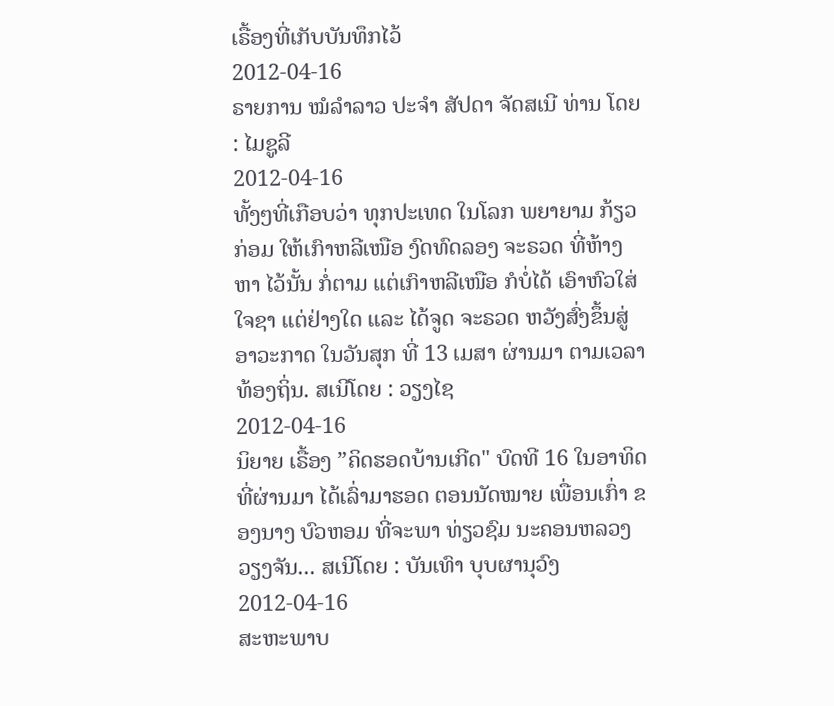ເຣື້ອງທີ່ເກັບບັນທຶກໄວ້
2012-04-16
ຣາຍການ ໝໍລຳລາວ ປະຈຳ ສັປດາ ຈັດສເນີ ທ່ານ ໂດຍ : ໄມຊູລີ
2012-04-16
ທັ້ງໆທີ່ເກືອບວ່າ ທຸກປະເທດ ໃນໂລກ ພຍາຍາມ ກ້ຽວກ່ອມ ໃຫ້ເກົາຫລີເໜືອ ງົດທົດລອງ ຈະຣວດ ທີ່ຫ້າງຫາ ໄວ້ນັ້ນ ກໍ່ຕາມ ແຕ່ເກົາຫລີເໜືອ ກໍບໍ່ໄດ້ ເອົາຫົວໃສ່ ໃຈຊາ ແຕ່ຢ່າງໃດ ແລະ ໄດ້ຈູດ ຈະຣວດ ຫວັງສົ່ງຂຶ້ນສູ່ ອາວະກາດ ໃນວັນສຸກ ທີ່ 13 ເມສາ ຜ່ານມາ ຕາມເວລາ ທ້ອງຖິ່ນ. ສເນີໂດຍ : ວຽງໄຊ
2012-04-16
ນິຍາຍ ເຣື້ອງ ”ຄິດຮອດບ້ານເກີດ" ບົດທີ 16 ໃນອາທິດ ທີ່ຜ່ານມາ ໄດ້ເລົ່າມາຮອດ ຕອນນັດໝາຍ ເພື່ອນເກົ່າ ຂອງນາງ ບົວຫອມ ທີ່ຈະພາ ທ່ຽວຊົມ ນະຄອນຫລວງ ວຽງຈັນ... ສເນີໂດຍ : ບັນເທົາ ບຸບຜານຸວົງ
2012-04-16
ສະຫະພາບ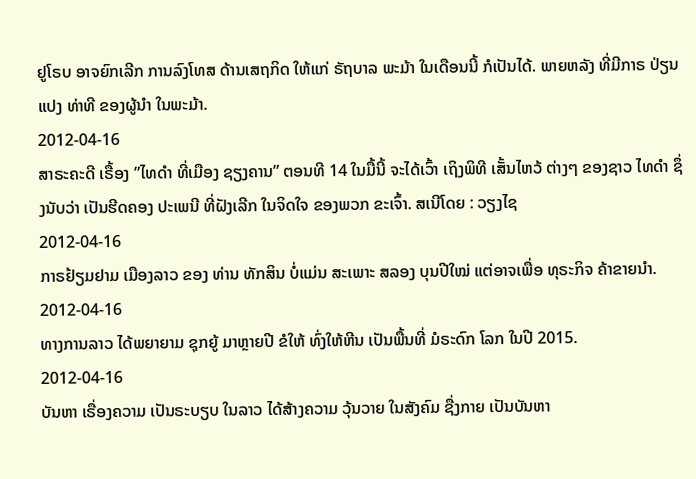ຢູໂຣບ ອາຈຍົກເລີກ ການລົງໂທສ ດ້ານເສຖກິດ ໃຫ້ແກ່ ຣັຖບາລ ພະມ້າ ໃນເດືອນນີ້ ກໍເປັນໄດ້. ພາຍຫລັງ ທີ່ມີກາຣ ປ່ຽນແປງ ທ່າທີ ຂອງຜູ້ນໍາ ໃນພະມ້າ.
2012-04-16
ສາຣະຄະດີ ເຣື້ອງ ”ໄທດຳ ທີ່ເມືອງ ຊຽງຄານ” ຕອນທີ 14 ໃນມື້ນີ້ ຈະໄດ້ເວົ້າ ເຖິງພິທີ ເສັ້ນໄຫວ້ ຕ່າງໆ ຂອງຊາວ ໄທດຳ ຊຶ່ງນັບວ່າ ເປັນຮີດຄອງ ປະເພນີ ທີ່ຝັງເລີກ ໃນຈິດໃຈ ຂອງພວກ ຂະເຈົ້າ. ສເນີໂດຍ : ວຽງໄຊ
2012-04-16
ກາຣຢ້ຽມຢາມ ເມືອງລາວ ຂອງ ທ່ານ ທັກສິນ ບໍ່ແມ່ນ ສະເພາະ ສລອງ ບຸນປີໃໝ່ ແຕ່ອາຈເພື່ອ ທຸຣະກິຈ ຄ້າຂາຍນໍາ.
2012-04-16
ທາງການລາວ ໄດ້ພຍາຍາມ ຊຸກຍູ້ ມາຫຼາຍປີ ຂໍໃຫ້ ທົ່ງໃຫ້ຫີນ ເປັນພື້ນທີ່ ມໍຣະດົກ ໂລກ ໃນປີ 2015.
2012-04-16
ບັນຫາ ເຣື່ອງຄວາມ ເປັນຣະບຽບ ໃນລາວ ໄດ້ສ້າງຄວາມ ວຸ້ນວາຍ ໃນສັງຄົມ ຊື່ງກາຍ ເປັນບັນຫາ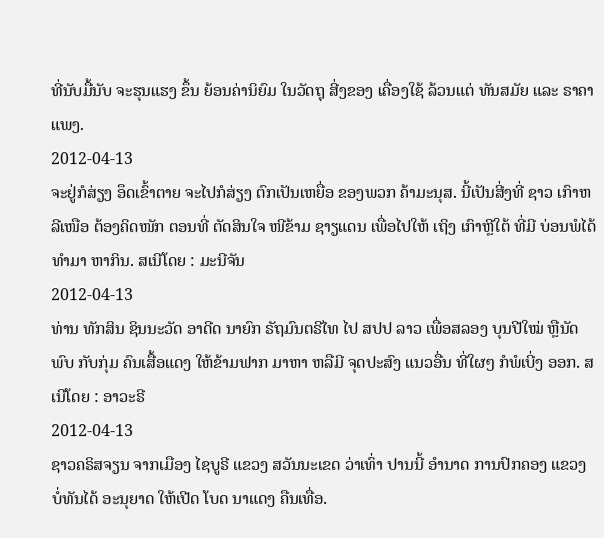ທີ່ນັບມື້ນັບ ຈະຮຸນແຮງ ຂຶ້ນ ຍ້ອນຄ່ານິຍົມ ໃນວັດຖຸ ສີ່ງຂອງ ເຄື່ອງໃຊ້ ລ້ວນແຕ່ ທັນສມັຍ ແລະ ຣາຄາແພງ.
2012-04-13
ຈະຢູ່ກໍສ່ຽງ ອຶດເຂົ້າຕາຍ ຈະໄປກໍສ່ຽງ ຕົກເປັນເຫຍື່ອ ຂອງພວກ ຄ້າມະນຸສ. ນີ້ເປັນສີ່ງທີ່ ຊາວ ເກົາຫລີເໜືອ ຕ້ອງຄິດໜັກ ຕອນທີ່ ຕັດສິນໃຈ ໜີຂ້າມ ຊາຽແດນ ເພື່ອໄປໃຫ້ ເຖິງ ເກົາຫຼີໃຕ້ ທີ່ມີ ບ່ອນພໍໄດ້ ທໍາມາ ຫາກິນ. ສເນີໂດຍ : ມະນີຈັນ
2012-04-13
ທ່ານ ທັກສິນ ຊິນນະວັດ ອາດີດ ນາຍົກ ຣັຖມົນຕຣີໄທ ໄປ ສປປ ລາວ ເພື່ອສລອງ ບຸນປີໃໝ່ ຫຼືນັດພົບ ກັບກຸ່ມ ຄົນເສື້ອແດງ ໃຫ້ຂ້າມຟາກ ມາຫາ ຫລືມີ ຈຸດປະສົງ ແນວອື່ນ ທີ່ໃຜໆ ກໍພໍເບີ່ງ ອອກ. ສເນີໂດຍ : ອາວະຣີ
2012-04-13
ຊາວຄຣິສຈຽນ ຈາກເມືອງ ໄຊບູຣີ ແຂວງ ສວັນນະເຂດ ວ່າເທົ່າ ປານນີ້ ອໍານາດ ການປົກຄອງ ແຂວງ ບໍ່ທັນໄດ້ ອະນຸຍາດ ໃຫ້ເປີດ ໂບດ ນາແດງ ຄືນເທື່ອ.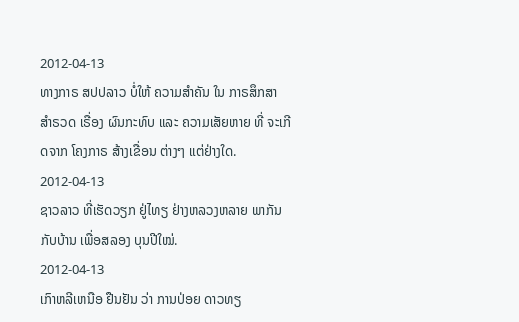2012-04-13
ທາງກາຣ ສປປລາວ ບໍ່ໃຫ້ ຄວາມສຳຄັນ ໃນ ກາຣສຶກສາ ສໍາຣວດ ເຣື່ອງ ຜົນກະທົບ ແລະ ຄວາມເສັຍຫາຍ ທີ່ ຈະເກີດຈາກ ໂຄງກາຣ ສ້າງເຂື່ອນ ຕ່າງໆ ແຕ່ຢ່າງໃດ.
2012-04-13
ຊາວລາວ ທີ່ເຮັດວຽກ ຢູ່ໄທຽ ຢ່າງຫລວງຫລາຍ ພາກັນ ກັບບ້ານ ເພື່ອສລອງ ບຸນປີໃໝ່.
2012-04-13
ເກົາຫລີເຫນືອ ຢືນຢັນ ວ່າ ການປ່ອຍ ດາວທຽ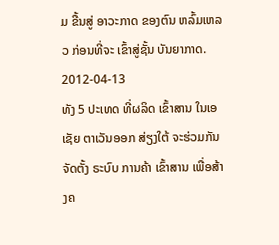ມ ຂື້ນສູ່ ອາວະກາດ ຂອງຕົນ ຫລົ້ມເຫລວ ກ່ອນທີ່ຈະ ເຂົ້າສູ່ຊັ້ນ ບັນຍາກາດ.
2012-04-13
ທັງ 5 ປະເທດ ທີ່ຜລິດ ເຂົ້າສານ ໃນເອເຊັຍ ຕາເວັນອອກ ສ່ຽງໃຕ້ ຈະຮ່ວມກັນ ຈັດຕັ້ງ ຣະບົບ ການຄ້າ ເຂົ້າສານ ເພື່ອສ້າງຄ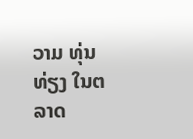ວາມ ທຸ່ນທ່ຽງ ໃນຕລາດ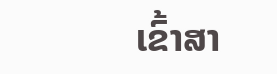ເຂົ້າສາ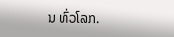ນ ທົ່ວໂລກ.